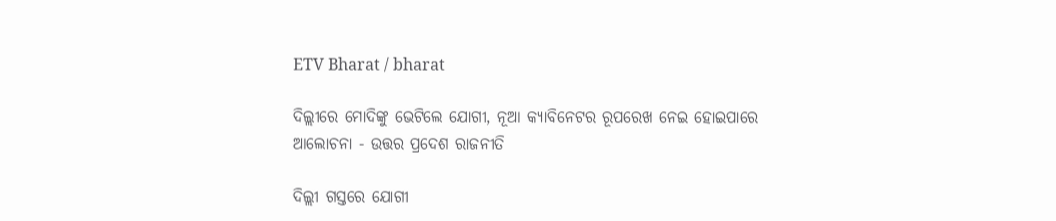ETV Bharat / bharat

ଦିଲ୍ଲୀରେ ମୋଦିଙ୍କୁ ଭେଟିଲେ ଯୋଗୀ, ନୂଆ କ୍ୟାବିନେଟର ରୂପରେଖ ନେଇ ହୋଇପାରେ ଆଲୋଚନା - ଉତ୍ତର ପ୍ରଦେଶ ରାଜନୀତି

ଦିଲ୍ଲୀ ଗସ୍ତରେ ଯୋଗୀ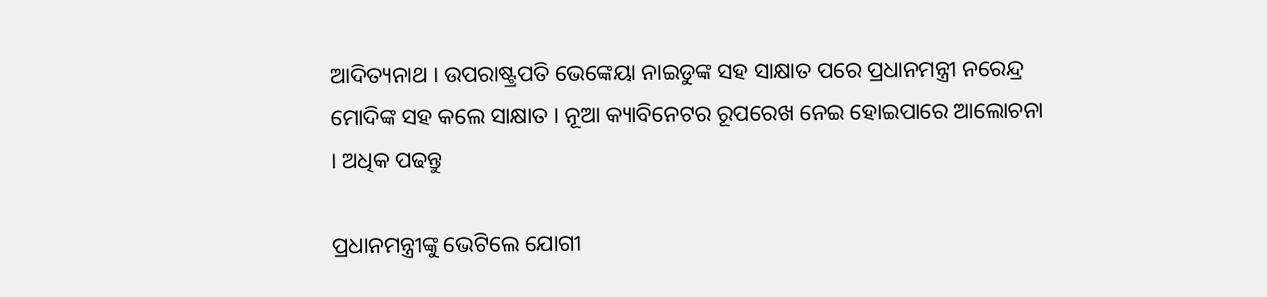ଆଦିତ୍ୟନାଥ । ଉପରାଷ୍ଟ୍ରପତି ଭେଙ୍କେୟା ନାଇଡୁଙ୍କ ସହ ସାକ୍ଷାତ ପରେ ପ୍ରଧାନମନ୍ତ୍ରୀ ନରେନ୍ଦ୍ର ମୋଦିଙ୍କ ସହ କଲେ ସାକ୍ଷାତ । ନୂଆ କ୍ୟାବିନେଟର ରୂପରେଖ ନେଇ ହୋଇପାରେ ଆଲୋଚନା । ଅଧିକ ପଢନ୍ତୁ

ପ୍ରଧାନମନ୍ତ୍ରୀଙ୍କୁ ଭେଟିଲେ ଯୋଗୀ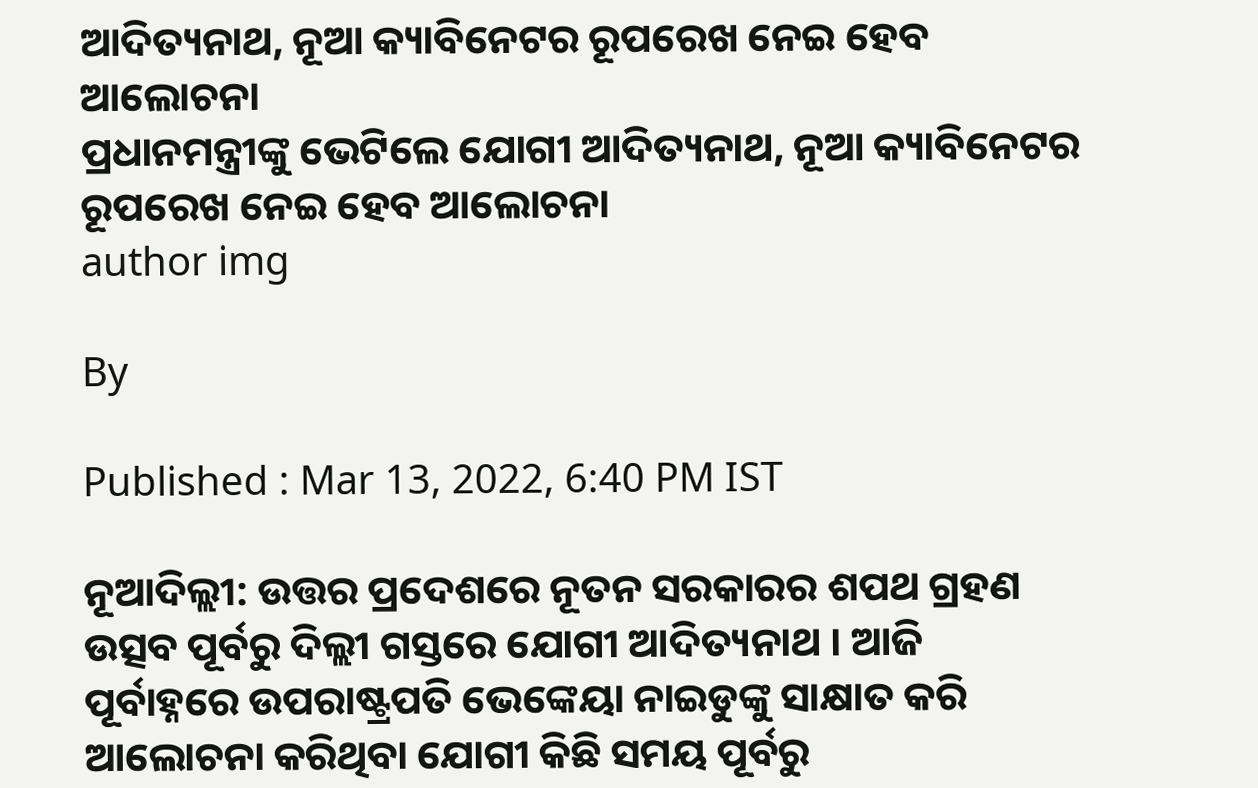ଆଦିତ୍ୟନାଥ, ନୂଆ କ୍ୟାବିନେଟର ରୂପରେଖ ନେଇ ହେବ ଆଲୋଚନା
ପ୍ରଧାନମନ୍ତ୍ରୀଙ୍କୁ ଭେଟିଲେ ଯୋଗୀ ଆଦିତ୍ୟନାଥ, ନୂଆ କ୍ୟାବିନେଟର ରୂପରେଖ ନେଇ ହେବ ଆଲୋଚନା
author img

By

Published : Mar 13, 2022, 6:40 PM IST

ନୂଆଦିଲ୍ଲୀ: ଉତ୍ତର ପ୍ରଦେଶରେ ନୂତନ ସରକାରର ଶପଥ ଗ୍ରହଣ ଉତ୍ସବ ପୂର୍ବରୁ ଦିଲ୍ଲୀ ଗସ୍ତରେ ଯୋଗୀ ଆଦିତ୍ୟନାଥ । ଆଜି ପୂର୍ବାହ୍ନରେ ଉପରାଷ୍ଟ୍ରପତି ଭେଙ୍କେୟା ନାଇଡୁଙ୍କୁ ସାକ୍ଷାତ କରି ଆଲୋଚନା କରିଥିବା ଯୋଗୀ କିଛି ସମୟ ପୂର୍ବରୁ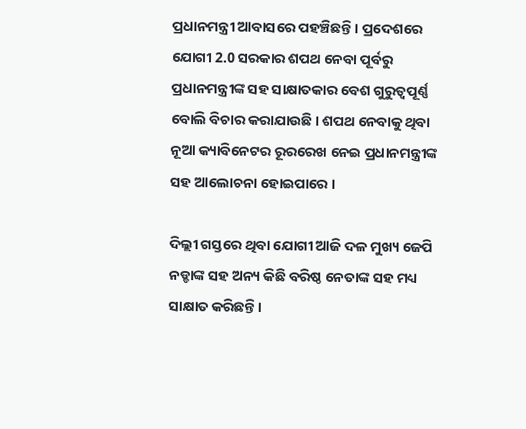ପ୍ରଧାନମନ୍ତ୍ରୀ ଆବାସରେ ପହଞ୍ଚିଛନ୍ତି । ପ୍ରଦେଶରେ ଯୋଗୀ 2.0 ସରକାର ଶପଥ ନେବା ପୂର୍ବରୁ ପ୍ରଧାନମନ୍ତ୍ରୀଙ୍କ ସହ ସାକ୍ଷାତକାର ବେଶ ଗୁରୁତ୍ବପୂର୍ଣ୍ଣ ବୋଲି ବିଚାର କରାଯାଉଛି । ଶପଥ ନେବାକୁ ଥିବା ନୂଆ କ୍ୟାବିନେଟର ରୂରରେଖ ନେଇ ପ୍ରଧାନମନ୍ତ୍ରୀଙ୍କ ସହ ଆଲୋଚନା ହୋଇପାରେ ।

ଦିଲ୍ଲୀ ଗସ୍ତରେ ଥିବା ଯୋଗୀ ଆଜି ଦଳ ମୁଖ୍ୟ ଜେପି ନଡ୍ଡାଙ୍କ ସହ ଅନ୍ୟ କିଛି ବରିଷ୍ଠ ନେତାଙ୍କ ସହ ମଧ୍ୟ ସାକ୍ଷାତ କରିଛନ୍ତି ।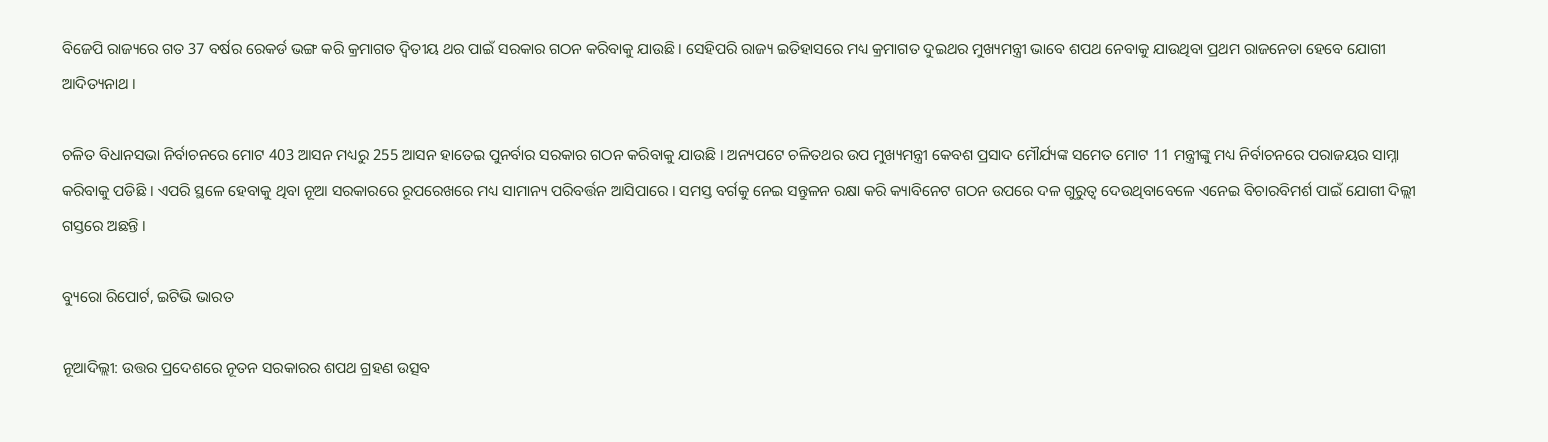ବିଜେପି ରାଜ୍ୟରେ ଗତ 37 ବର୍ଷର ରେକର୍ଡ ଭଙ୍ଗ କରି କ୍ରମାଗତ ଦ୍ବିତୀୟ ଥର ପାଇଁ ସରକାର ଗଠନ କରିବାକୁ ଯାଉଛି । ସେହିପରି ରାଜ୍ୟ ଇତିହାସରେ ମଧ୍ୟ କ୍ରମାଗତ ଦୁଇଥର ମୁଖ୍ୟମନ୍ତ୍ରୀ ଭାବେ ଶପଥ ନେବାକୁ ଯାଉଥିବା ପ୍ରଥମ ରାଜନେତା ହେବେ ଯୋଗୀ ଆଦିତ୍ୟନାଥ ।

ଚଳିତ ବିଧାନସଭା ନିର୍ବାଚନରେ ମୋଟ 403 ଆସନ ମଧ୍ୟରୁ 255 ଆସନ ହାତେଇ ପୁନର୍ବାର ସରକାର ଗଠନ କରିବାକୁ ଯାଉଛି । ଅନ୍ୟପଟେ ଚଳିତଥର ଉପ ମୁଖ୍ୟମନ୍ତ୍ରୀ କେବଶ ପ୍ରସାଦ ମୌର୍ଯ୍ୟଙ୍କ ସମେତ ମୋଟ 11 ମନ୍ତ୍ରୀଙ୍କୁ ମଧ୍ୟ ନିର୍ବାଚନରେ ପରାଜୟର ସାମ୍ନା କରିବାକୁ ପଡିଛି । ଏପରି ସ୍ଥଳେ ହେବାକୁ ଥିବା ନୂଆ ସରକାରରେ ରୂପରେଖରେ ମଧ୍ୟ ସାମାନ୍ୟ ପରିବର୍ତ୍ତନ ଆସିପାରେ । ସମସ୍ତ ବର୍ଗକୁ ନେଇ ସନ୍ତୁଳନ ରକ୍ଷା କରି କ୍ୟାବିନେଟ ଗଠନ ଉପରେ ଦଳ ଗୁରୁତ୍ବ ଦେଉଥିବାବେଳେ ଏନେଇ ବିଚାରବିମର୍ଶ ପାଇଁ ଯୋଗୀ ଦିଲ୍ଲୀ ଗସ୍ତରେ ଅଛନ୍ତି ।

ବ୍ୟୁରୋ ରିପୋର୍ଟ, ଇଟିଭି ଭାରତ

ନୂଆଦିଲ୍ଲୀ: ଉତ୍ତର ପ୍ରଦେଶରେ ନୂତନ ସରକାରର ଶପଥ ଗ୍ରହଣ ଉତ୍ସବ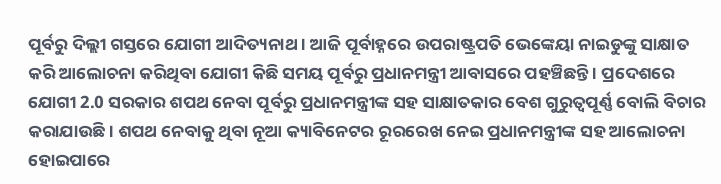ପୂର୍ବରୁ ଦିଲ୍ଲୀ ଗସ୍ତରେ ଯୋଗୀ ଆଦିତ୍ୟନାଥ । ଆଜି ପୂର୍ବାହ୍ନରେ ଉପରାଷ୍ଟ୍ରପତି ଭେଙ୍କେୟା ନାଇଡୁଙ୍କୁ ସାକ୍ଷାତ କରି ଆଲୋଚନା କରିଥିବା ଯୋଗୀ କିଛି ସମୟ ପୂର୍ବରୁ ପ୍ରଧାନମନ୍ତ୍ରୀ ଆବାସରେ ପହଞ୍ଚିଛନ୍ତି । ପ୍ରଦେଶରେ ଯୋଗୀ 2.0 ସରକାର ଶପଥ ନେବା ପୂର୍ବରୁ ପ୍ରଧାନମନ୍ତ୍ରୀଙ୍କ ସହ ସାକ୍ଷାତକାର ବେଶ ଗୁରୁତ୍ବପୂର୍ଣ୍ଣ ବୋଲି ବିଚାର କରାଯାଉଛି । ଶପଥ ନେବାକୁ ଥିବା ନୂଆ କ୍ୟାବିନେଟର ରୂରରେଖ ନେଇ ପ୍ରଧାନମନ୍ତ୍ରୀଙ୍କ ସହ ଆଲୋଚନା ହୋଇପାରେ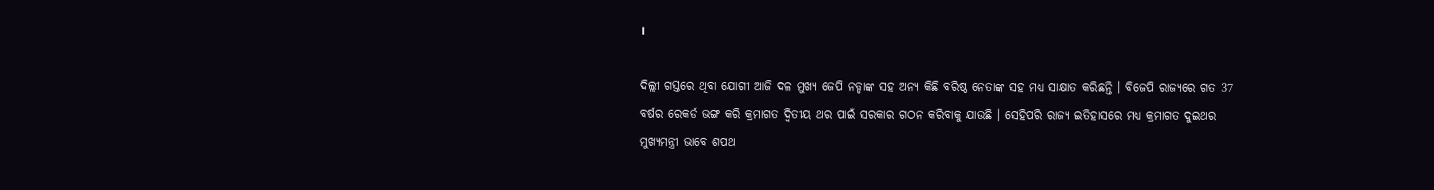।

ଦିଲ୍ଲୀ ଗସ୍ତରେ ଥିବା ଯୋଗୀ ଆଜି ଦଳ ମୁଖ୍ୟ ଜେପି ନଡ୍ଡାଙ୍କ ସହ ଅନ୍ୟ କିଛି ବରିଷ୍ଠ ନେତାଙ୍କ ସହ ମଧ୍ୟ ସାକ୍ଷାତ କରିଛନ୍ତି । ବିଜେପି ରାଜ୍ୟରେ ଗତ 37 ବର୍ଷର ରେକର୍ଡ ଭଙ୍ଗ କରି କ୍ରମାଗତ ଦ୍ବିତୀୟ ଥର ପାଇଁ ସରକାର ଗଠନ କରିବାକୁ ଯାଉଛି । ସେହିପରି ରାଜ୍ୟ ଇତିହାସରେ ମଧ୍ୟ କ୍ରମାଗତ ଦୁଇଥର ମୁଖ୍ୟମନ୍ତ୍ରୀ ଭାବେ ଶପଥ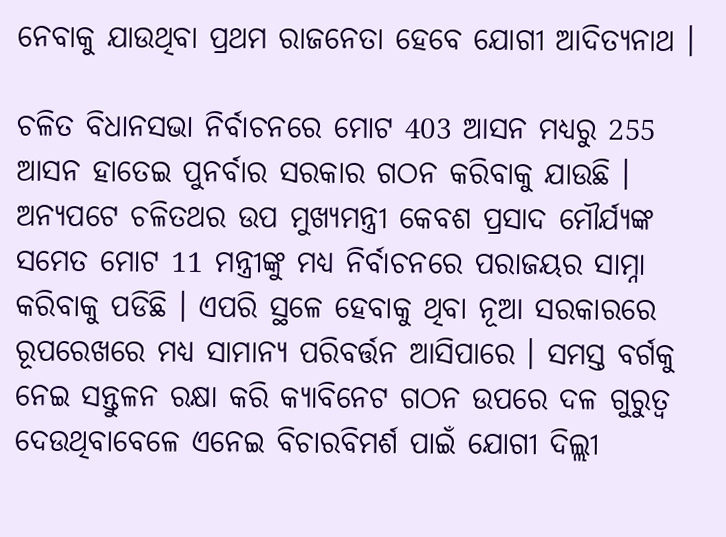ନେବାକୁ ଯାଉଥିବା ପ୍ରଥମ ରାଜନେତା ହେବେ ଯୋଗୀ ଆଦିତ୍ୟନାଥ ।

ଚଳିତ ବିଧାନସଭା ନିର୍ବାଚନରେ ମୋଟ 403 ଆସନ ମଧ୍ୟରୁ 255 ଆସନ ହାତେଇ ପୁନର୍ବାର ସରକାର ଗଠନ କରିବାକୁ ଯାଉଛି । ଅନ୍ୟପଟେ ଚଳିତଥର ଉପ ମୁଖ୍ୟମନ୍ତ୍ରୀ କେବଶ ପ୍ରସାଦ ମୌର୍ଯ୍ୟଙ୍କ ସମେତ ମୋଟ 11 ମନ୍ତ୍ରୀଙ୍କୁ ମଧ୍ୟ ନିର୍ବାଚନରେ ପରାଜୟର ସାମ୍ନା କରିବାକୁ ପଡିଛି । ଏପରି ସ୍ଥଳେ ହେବାକୁ ଥିବା ନୂଆ ସରକାରରେ ରୂପରେଖରେ ମଧ୍ୟ ସାମାନ୍ୟ ପରିବର୍ତ୍ତନ ଆସିପାରେ । ସମସ୍ତ ବର୍ଗକୁ ନେଇ ସନ୍ତୁଳନ ରକ୍ଷା କରି କ୍ୟାବିନେଟ ଗଠନ ଉପରେ ଦଳ ଗୁରୁତ୍ବ ଦେଉଥିବାବେଳେ ଏନେଇ ବିଚାରବିମର୍ଶ ପାଇଁ ଯୋଗୀ ଦିଲ୍ଲୀ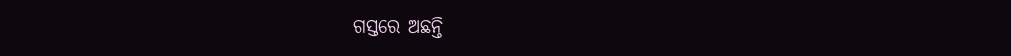ଗସ୍ତରେ ଅଛନ୍ତି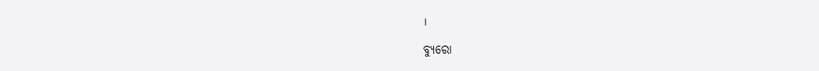।

ବ୍ୟୁରୋ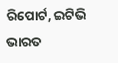ରିପୋର୍ଟ, ଇଟିଭି ଭାରତ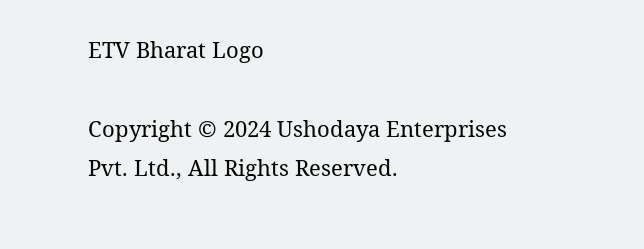ETV Bharat Logo

Copyright © 2024 Ushodaya Enterprises Pvt. Ltd., All Rights Reserved.